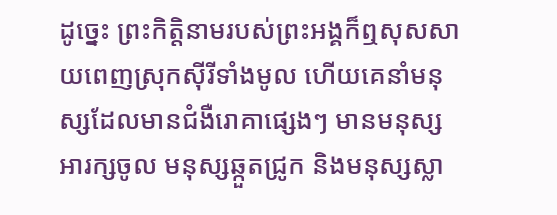ដូច្នេះ ព្រះកិត្តិនាមរបស់ព្រះអង្គក៏ឮសុសសាយពេញស្រុកស៊ីរីទាំងមូល ហើយគេនាំមនុស្សដែលមានជំងឺរោគាផ្សេងៗ មានមនុស្សអារក្សចូល មនុស្សឆ្កួតជ្រូក និងមនុស្សស្លា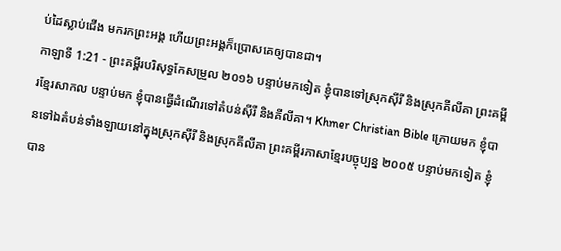ប់ដៃស្លាប់ជើង មករកព្រះអង្គ ហើយព្រះអង្គក៏ប្រោសគេឲ្យបានជា។
កាឡាទី 1:21 - ព្រះគម្ពីរបរិសុទ្ធកែសម្រួល ២០១៦ បន្ទាប់មកទៀត ខ្ញុំបានទៅស្រុកស៊ីរី និងស្រុកគីលីគា ព្រះគម្ពីរខ្មែរសាកល បន្ទាប់មក ខ្ញុំបានធ្វើដំណើរទៅតំបន់ស៊ីរី និងគីលីគា។ Khmer Christian Bible ក្រោយមក ខ្ញុំបានទៅឯតំបន់ទាំងឡាយនៅក្នុងស្រុកស៊ីរី និងស្រុកគីលីគា ព្រះគម្ពីរភាសាខ្មែរបច្ចុប្បន្ន ២០០៥ បន្ទាប់មកទៀត ខ្ញុំបាន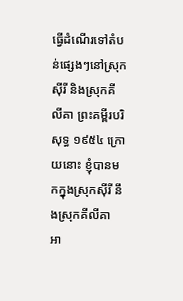ធ្វើដំណើរទៅតំបន់ផ្សេងៗនៅស្រុកស៊ីរី និងស្រុកគីលីគា ព្រះគម្ពីរបរិសុទ្ធ ១៩៥៤ ក្រោយនោះ ខ្ញុំបានមកក្នុងស្រុកស៊ីរី នឹងស្រុកគីលីគា អា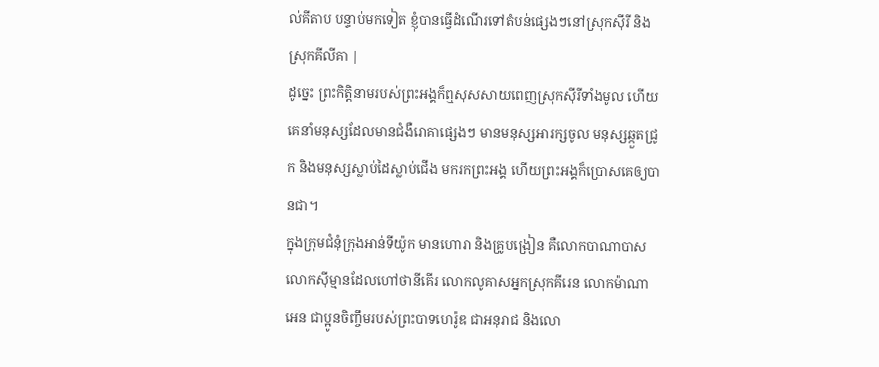ល់គីតាប បន្ទាប់មកទៀត ខ្ញុំបានធ្វើដំណើរទៅតំបន់ផ្សេងៗនៅស្រុកស៊ីរី និងស្រុកគីលីគា |
ដូច្នេះ ព្រះកិត្តិនាមរបស់ព្រះអង្គក៏ឮសុសសាយពេញស្រុកស៊ីរីទាំងមូល ហើយគេនាំមនុស្សដែលមានជំងឺរោគាផ្សេងៗ មានមនុស្សអារក្សចូល មនុស្សឆ្កួតជ្រូក និងមនុស្សស្លាប់ដៃស្លាប់ជើង មករកព្រះអង្គ ហើយព្រះអង្គក៏ប្រោសគេឲ្យបានជា។
ក្នុងក្រុមជំនុំក្រុងអាន់ទីយ៉ូក មានហោរា និងគ្រូបង្រៀន គឺលោកបាណាបាស លោកស៊ីម្មានដែលហៅថានីគើរ លោកលូគាសអ្នកស្រុកគីរេន លោកម៉ាណាអេន ជាប្អូនចិញ្ចឹមរបស់ព្រះបាទហេរ៉ូឌ ជាអនុរាជ និងលោ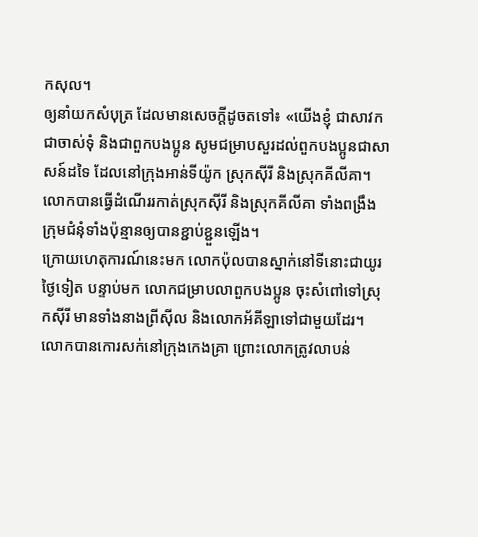កសុល។
ឲ្យនាំយកសំបុត្រ ដែលមានសេចក្ដីដូចតទៅ៖ «យើងខ្ញុំ ជាសាវក ជាចាស់ទុំ និងជាពួកបងប្អូន សូមជម្រាបសួរដល់ពួកបងប្អូនជាសាសន៍ដទៃ ដែលនៅក្រុងអាន់ទីយ៉ូក ស្រុកស៊ីរី និងស្រុកគីលីគា។
លោកបានធ្វើដំណើររកាត់ស្រុកស៊ីរី និងស្រុកគីលីគា ទាំងពង្រឹងក្រុមជំនុំទាំងប៉ុន្មានឲ្យបានខ្ជាប់ខ្ជួនឡើង។
ក្រោយហេតុការណ៍នេះមក លោកប៉ុលបានស្នាក់នៅទីនោះជាយូរថ្ងៃទៀត បន្ទាប់មក លោកជម្រាបលាពួកបងប្អូន ចុះសំពៅទៅស្រុកស៊ីរី មានទាំងនាងព្រីស៊ីល និងលោកអ័គីឡាទៅជាមួយដែរ។ លោកបានកោរសក់នៅក្រុងកេងគ្រា ព្រោះលោកត្រូវលាបន់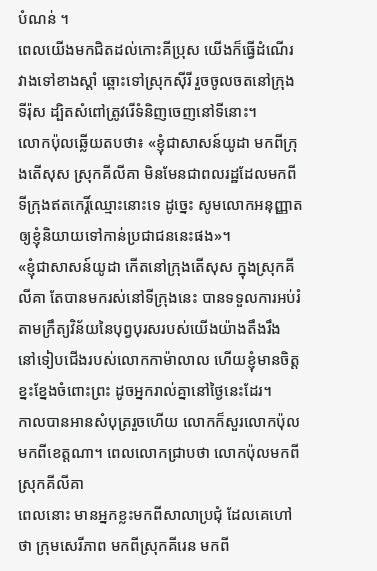បំណន់ ។
ពេលយើងមកជិតដល់កោះគីប្រុស យើងក៏ធ្វើដំណើរវាងទៅខាងស្ដាំ ឆ្ពោះទៅស្រុកស៊ីរី រួចចូលចតនៅក្រុងទីរ៉ុស ដ្បិតសំពៅត្រូវរើទំនិញចេញនៅទីនោះ។
លោកប៉ុលឆ្លើយតបថា៖ «ខ្ញុំជាសាសន៍យូដា មកពីក្រុងតើសុស ស្រុកគីលីគា មិនមែនជាពលរដ្ឋដែលមកពីទីក្រុងឥតកេរ្តិ៍ឈ្មោះនោះទេ ដូច្នេះ សូមលោកអនុញ្ញាតឲ្យខ្ញុំនិយាយទៅកាន់ប្រជាជននេះផង»។
«ខ្ញុំជាសាសន៍យូដា កើតនៅក្រុងតើសុស ក្នុងស្រុកគីលីគា តែបានមករស់នៅទីក្រុងនេះ បានទទួលការអប់រំ តាមក្រឹត្យវិន័យនៃបុព្វបុរសរបស់យើងយ៉ាងតឹងរឹង នៅទៀបជើងរបស់លោកកាម៉ាលាល ហើយខ្ញុំមានចិត្តខ្នះខ្នែងចំពោះព្រះ ដូចអ្នករាល់គ្នានៅថ្ងៃនេះដែរ។
កាលបានអានសំបុត្ររួចហើយ លោកក៏សួរលោកប៉ុលមកពីខេត្តណា។ ពេលលោកជ្រាបថា លោកប៉ុលមកពីស្រុកគីលីគា
ពេលនោះ មានអ្នកខ្លះមកពីសាលាប្រជុំ ដែលគេហៅថា ក្រុមសេរីភាព មកពីស្រុកគីរេន មកពី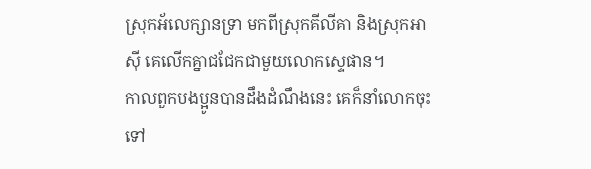ស្រុកអ័លេក្សានទ្រា មកពីស្រុកគីលីគា និងស្រុកអាស៊ី គេលើកគ្នាជជែកជាមួយលោកស្ទេផាន។
កាលពួកបងប្អូនបានដឹងដំណឹងនេះ គេក៏នាំលោកចុះទៅ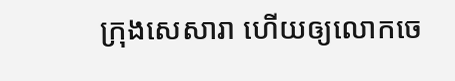ក្រុងសេសារា ហើយឲ្យលោកចេ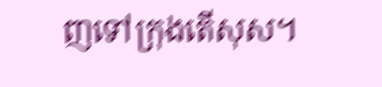ញទៅក្រុងតើសុស។